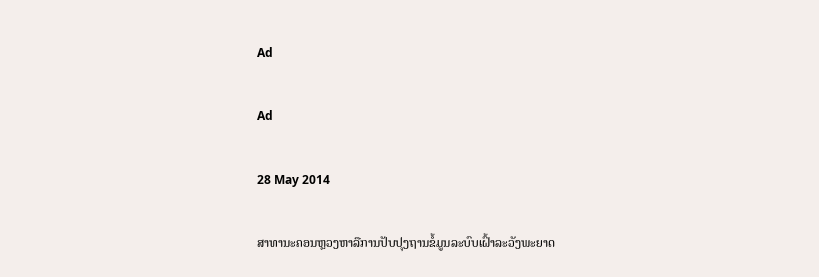Ad

Ad

28 May 2014

ສາທານະຄອນຫຼວງຫາລືການປັບປຸງຖານຂໍ້ມູນລະບົບເຝົ້າລະວັງພະຍາດ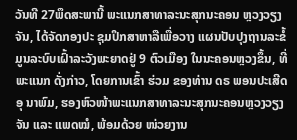ວັນທີ 27ພຶດສະພານີ້ ພະແນກສາທາລະນະສຸກນະຄອນ ຫຼວງວຽງຈັນ, ໄດ້ຈັດກອງປະ ຊຸມປຶກສາຫາລືເພື່ອວາງ ແຜນປັບປຸງຖານລະຂໍ້ມູນລະບົບເຝົ້າລະວັງພະຍາດຢູ່ 9 ຕົວເມືອງ ໃນນະຄອນຫຼວງຂຶ້ນ, ທີ່ພະແນກ ດັ່ງກ່າວ, ໂດຍການເຂົ້າ ຮ່ວມ ຂອງທ່ານ ດຣ ພອນປະເສີດ ອຸ ນາພົມ, ຮອງຫົວໜ້າພະແນກສາທາລະນະສຸກນະຄອນຫຼວງວຽງ ຈັນ ແລະ ແພດໝໍ, ພ້ອມດ້ວຍ ໜ່ວຍງານ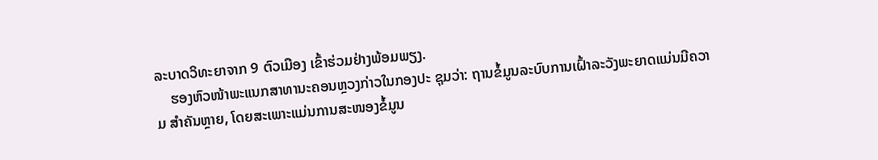ລະບາດວິທະຍາຈາກ 9 ຕົວເມືອງ ເຂົ້າຮ່ວມຢ່າງພ້ອມພຽງ.
    ຮອງຫົວໜ້າພະແນກສາທານະຄອນຫຼວງກ່າວໃນກອງປະ ຊຸມວ່າ: ຖານຂໍ້ມູນລະບົບການເຝົ້າລະວັງພະຍາດແມ່ນມີຄວາມ ສຳຄັນຫຼາຍ, ໂດຍສະເພາະແມ່ນການສະໜອງຂໍ້ມູນ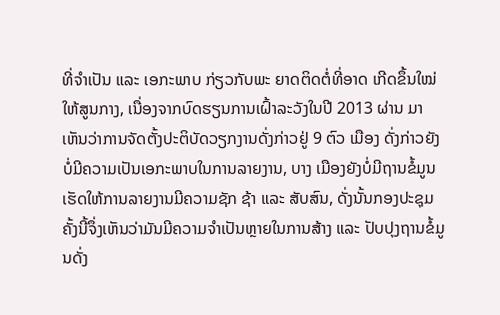ທີ່ຈຳເປັນ ແລະ ເອກະພາບ ກ່ຽວກັບພະ ຍາດຕິດຕໍ່ທີ່ອາດ ເກີດຂຶ້ນໃໝ່ ໃຫ້ສູນກາງ, ເນື່ອງຈາກບົດຮຽນການເຝົ້າລະວັງໃນປີ 2013 ຜ່ານ ມາເຫັນວ່າການຈັດຕັ້ງປະຕິບັດວຽກງານດັ່ງກ່າວຢູ່ 9 ຕົວ ເມືອງ ດັ່ງກ່າວຍັງບໍ່ມີຄວາມເປັນເອກະພາບໃນການລາຍງານ, ບາງ ເມືອງຍັງບໍ່ມີຖານຂໍ້ມູນເຮັດໃຫ້ການລາຍງານມີຄວາມຊັກ ຊ້າ ແລະ ສັບສົນ, ດັ່ງນັ້ນກອງປະຊຸມຄັ້ງນີ້ຈຶ່ງເຫັນວ່າມັນມີຄວາມຈຳເປັນຫຼາຍໃນການສ້າງ ແລະ ປັບປຸງຖານຂໍ້ມູນດັ່ງ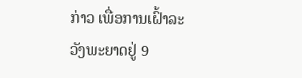ກ່າວ ເພື່ອການເຝົ້າລະວັງພະຍາດຢູ່ 9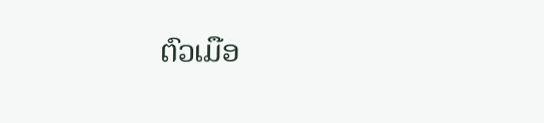ຕົວເມືອ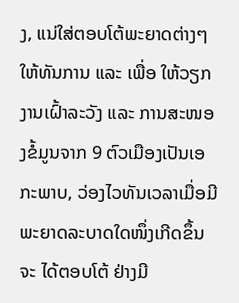ງ, ແນ່ໃສ່ຕອບໂຕ້ພະຍາດຕ່າງໆໃຫ້ທັນການ ແລະ ເພື່ອ ໃຫ້ວຽກງານເຝົ້າລະວັງ ແລະ ການສະໜອງຂໍ້ມູນຈາກ 9 ຕົວເມືອງເປັນເອກະພາບ, ວ່ອງໄວທັນເວລາເມື່ອມີພະຍາດລະບາດໃດໜຶ່ງເກີດຂຶ້ນຈະ ໄດ້ຕອບໂຕ້ ຢ່າງມີ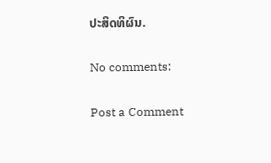ປະສິດທິຜົນ.

No comments:

Post a Comment